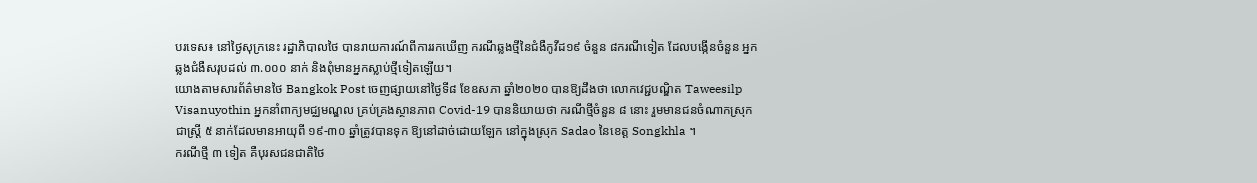បរទេស៖ នៅថ្ងៃសុក្រនេះ រដ្ឋាភិបាលថៃ បានរាយការណ៍ពីការរកឃើញ ករណីឆ្លងថ្មីនៃជំងឺកូវីដ១៩ ចំនួន ៨ករណីទៀត ដែលបង្កើនចំនួន អ្នកឆ្លងជំងឺសរុបដល់ ៣.០០០ នាក់ និងពុំមានអ្នកស្លាប់ថ្មីទៀតឡើយ។
យោងតាមសារព័ត៌មានថៃ Bangkok Post ចេញផ្សាយនៅថ្ងៃទី៨ ខែឧសភា ឆ្នាំ២០២០ បានឱ្យដឹងថា លោកវេជ្ជបណ្ឌិត Taweesilp Visanuyothin អ្នកនាំពាក្យមជ្ឈមណ្ឌល គ្រប់គ្រងស្ថានភាព Covid-19 បាននិយាយថា ករណីថ្មីចំនួន ៨ នោះ រួមមានជនចំណាកស្រុកជាស្ត្រី ៥ នាក់ដែលមានអាយុពី ១៩-៣០ ឆ្នាំត្រូវបានទុក ឱ្យនៅដាច់ដោយឡែក នៅក្នុងស្រុក Sadao នៃខេត្ត Songkhla ។
ករណីថ្មី ៣ ទៀត គឺបុរសជនជាតិថៃ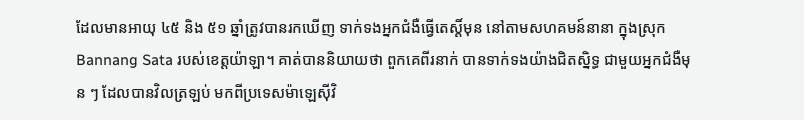ដែលមានអាយុ ៤៥ និង ៥១ ឆ្នាំត្រូវបានរកឃើញ ទាក់ទងអ្នកជំងឺធ្វើតេស្តិ៍មុន នៅតាមសហគមន៍នានា ក្នុងស្រុក Bannang Sata របស់ខេត្តយ៉ាឡា។ គាត់បាននិយាយថា ពួកគេពីរនាក់ បានទាក់ទងយ៉ាងជិតស្និទ្ធ ជាមួយអ្នកជំងឺមុន ៗ ដែលបានវិលត្រឡប់ មកពីប្រទេសម៉ាឡេស៊ីវិ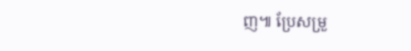ញ៕ ប្រែសម្រួ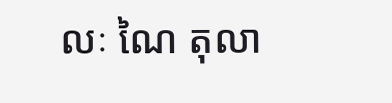លៈ ណៃ តុលា